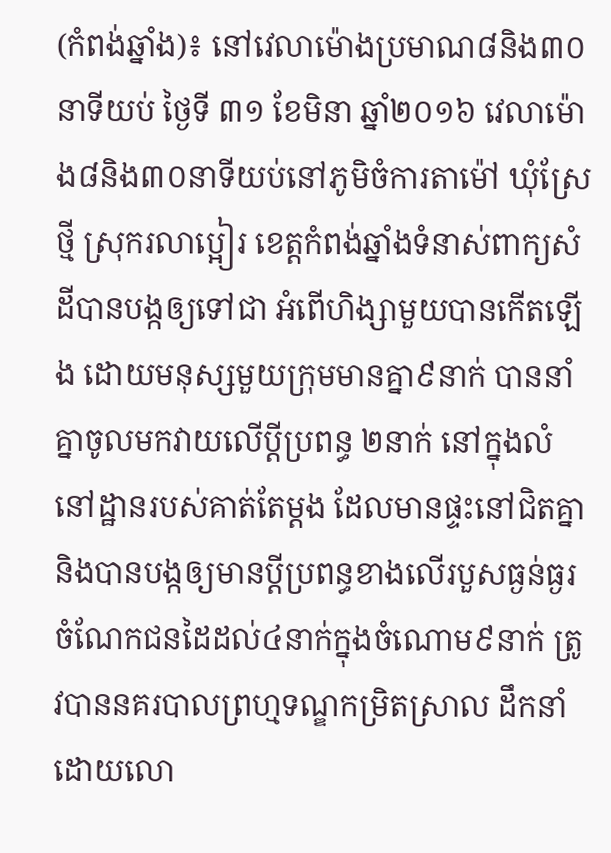(កំពង់ឆ្នាំង)៖ នៅវេលាម៉ោងប្រមាណ៨និង៣០នាទីយប់ ថ្ងៃទី ៣១ ខែមិនា ឆ្នាំ២០១៦ វេលាម៉ោង៨និង៣០នាទីយប់នៅភូមិចំការតាម៉ៅ ឃុំស្រែថ្មី ស្រុករលាប្អៀរ ខេត្តកំពង់ឆ្នាំងទំនាស់ពាក្យសំដីបានបង្កឲ្យទៅជា អំពើហិង្សាមួយបានកើតឡើង ដោយមនុស្សមួយក្រុមមានគ្នា៩នាក់ បាននាំគ្នាចូលមកវាយលើប្តីប្រពន្ធ ២នាក់ នៅក្នុងលំនៅដ្ឋានរបស់គាត់តែម្តង ដែលមានផ្ទះនៅជិតគ្នា និងបានបង្កឲ្យមានប្តីប្រពន្ធខាងលើរបួសធ្ងន់ធ្ងរ ចំណែកជនដៃដល់៤នាក់ក្នុងចំណោម៩នាក់ ត្រូវបាននគរបាលព្រហ្មទណ្ឌកម្រិតស្រាល ដឹកនាំដោយលោ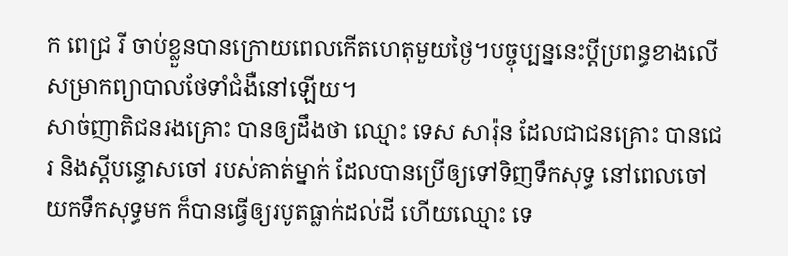ក ពេជ្រ រី ចាប់ខ្លួនបានក្រោយពេលកើតហេតុមួយថ្ងៃ។បច្ចុប្បន្ននេះប្តីប្រពន្ធខាងលើសម្រាកព្យាបាលថែទាំជំងឺនៅឡើយ។
សាច់ញាតិជនរងគ្រោះ បានឲ្យដឹងថា ឈ្មោះ ទេស សារ៉ុន ដែលជាជនគ្រោះ បានជេរ និងស្តីបន្ទោសចៅ របស់គាត់ម្នាក់ ដែលបានប្រើឲ្យទៅទិញទឹកសុទ្ធ នៅពេលចៅយកទឹកសុទ្ធមក ក៏បានធ្វើឲ្យរបូតធ្លាក់ដល់ដី ហើយឈ្មោះ ទេ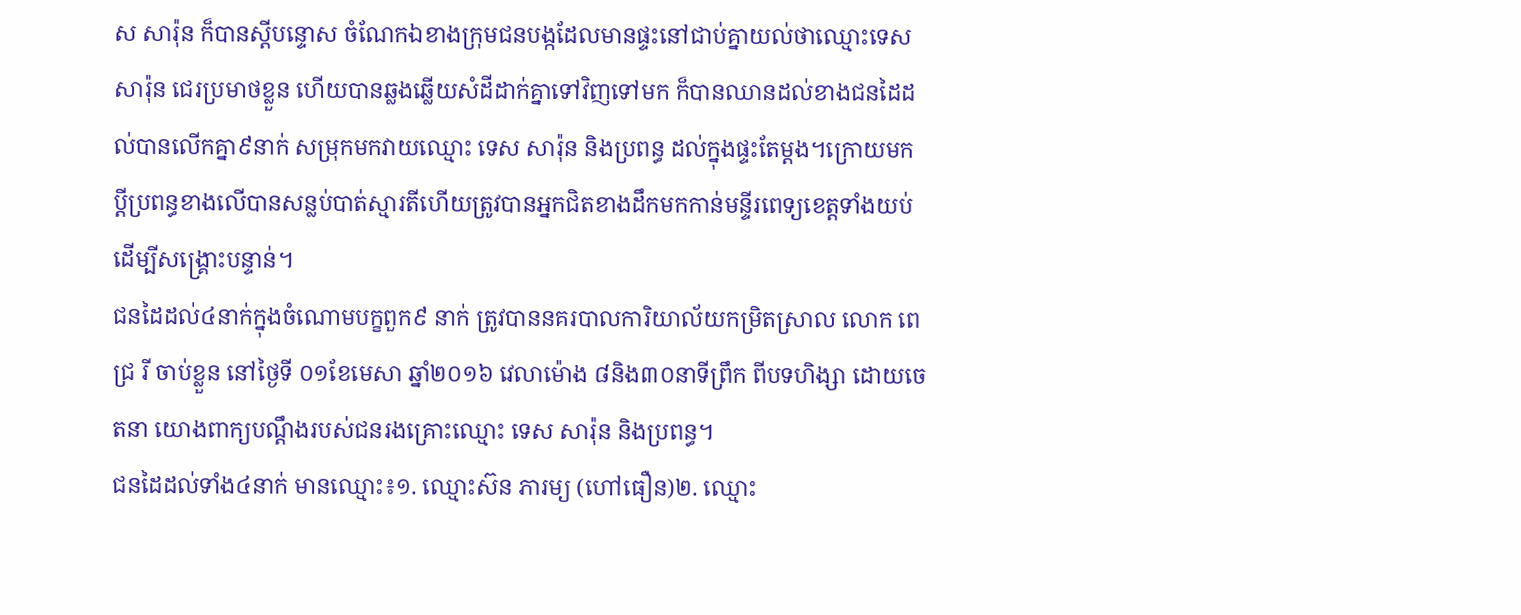ស សារ៉ុន ក៏បានស្តីបន្ទោស ចំណែកឯខាងក្រុមជនបង្កដែលមានផ្ទះនៅជាប់គ្នាយល់ថាឈ្មោះទេស សារ៉ុន ជេរប្រមាថខ្លួន ហើយបានឆ្លងឆ្លើយសំដីដាក់គ្នាទៅវិញទៅមក ក៏បានឈានដល់ខាងជនដៃដល់បានលើកគ្នា៩នាក់ សម្រុកមកវាយឈ្មោះ ទេស សារ៉ុន និងប្រពន្ធ ដល់ក្នុងផ្ទះតែម្តង។ក្រោយមកប្តីប្រពន្ធខាងលើបានសន្លប់បាត់ស្មារតីហើយត្រូវបានអ្នកជិតខាងដឹកមកកាន់មន្ទីរពេទ្យខេត្តទាំងយប់ដើម្បីសង្គ្រោះបន្ទាន់។
ជនដៃដល់៤នាក់ក្នុងចំណោមបក្ខពួក៩ នាក់ ត្រូវបាននគរបាលការិយាល័យកម្រិតស្រាល លោក ពេជ្រ រី ចាប់ខ្លួន នៅថ្ងៃទី ០១ខែមេសា ឆ្នាំ២០១៦ វេលាម៉ោង ៨និង៣០នាទីព្រឹក ពីបទហិង្សា ដោយចេតនា យោងពាក្យបណ្តឹងរបស់ជនរងគ្រោះឈ្មោះ ទេស សារ៉ុន និងប្រពន្ធ។
ជនដៃដល់ទាំង៤នាក់ មានឈ្មោះ៖១. ឈ្មោះស៊ន ភារម្យ (ហៅធឿន)២. ឈ្មោះ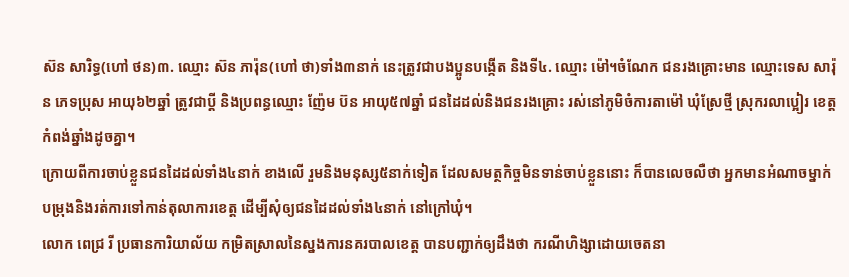ស៊ន សារិទ្ធ(ហៅ ថន)៣. ឈ្មោះ ស៊ន ភារ៉ុន(ហៅ ថា)ទាំង៣នាក់ នេះត្រូវជាបងប្អូនបង្កើត និងទី៤. ឈ្មោះ ម៉ៅ។ចំណែក ជនរងគ្រោះមាន ឈ្មោះទេស សារ៉ុន ភេទប្រុស អាយុ៦២ឆ្នាំ ត្រូវជាប្តី និងប្រពន្ធឈ្មោះ ញ៉ែម ប៊ន អាយុ៥៧ឆ្នាំ ជនដៃដល់និងជនរងគ្រោះ រស់នៅភូមិចំការតាម៉ៅ ឃុំស្រែថ្មី ស្រុករលាប្អៀរ ខេត្តកំពង់ឆ្នាំងដូចគ្នា។
ក្រោយពីការចាប់ខ្លួនជនដៃដល់ទាំង៤នាក់ ខាងលើ រួមនិងមនុស្ស៥នាក់ទៀត ដែលសមត្ថកិច្ចមិនទាន់ចាប់ខ្លួននោះ ក៏បានលេចលឺថា អ្នកមានអំណាចម្នាក់ បម្រុងនិងរត់ការទៅកាន់តុលាការខេត្ត ដើម្បីសុំឲ្យជនដៃដល់ទាំង៤នាក់ នៅក្រៅឃុំ។
លោក ពេជ្រ រី ប្រធានការិយាល័យ កម្រិតស្រាលនៃស្នងការនគរបាលខេត្ត បានបញ្ជាក់ឲ្យដឹងថា ករណីហិង្សាដោយចេតនា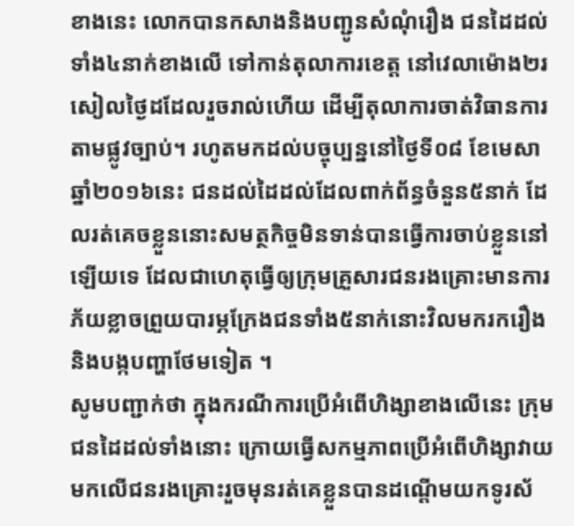ខាងនេះ លោកបានកសាងនិងបញ្ជូនសំណុំរឿង ជនដៃដល់ទាំង៤នាក់ខាងលើ ទៅកាន់តុលាការខេត្ត នៅវេលាម៉ោង២រសៀលថ្ងៃដដែលរួចរាល់ហើយ ដើម្បីតុលាការចាត់វិធានការតាមផ្លូវច្បាប់។ រហូតមកដល់បច្ចុប្បន្ននៅថ្ងៃទី០៨ ខែមេសា ឆ្នាំ២០១៦នេះ ជនដល់ដៃដល់ដែលពាក់ព័ន្ធចំនួន៥នាក់ ដែលរត់គេចខ្លួននោះសមត្ថកិច្ចមិនទាន់បានធ្វើការចាប់ខ្លួននៅឡើយទេ ដែលជាហេតុធ្វើឲ្យក្រុមគ្រួសារជនរងគ្រោះមានការភ័យខ្លាចព្រួយបារម្ភក្រែងជនទាំង៥នាក់នោះវិលមករករឿង និងបង្កបញ្ហាថែមទៀត ។
សូមបញ្ជាក់ថា ក្នុងករណីការប្រើអំពើហិង្សាខាងលើនេះ ក្រុមជនដៃដល់ទាំងនោះ ក្រោយធ្វើសកម្មភាពប្រើអំពើហិង្សាវាយមកលើជនរងគ្រោះរួចមុនរត់គេខ្លួនបានដណ្តើមយកទូរស័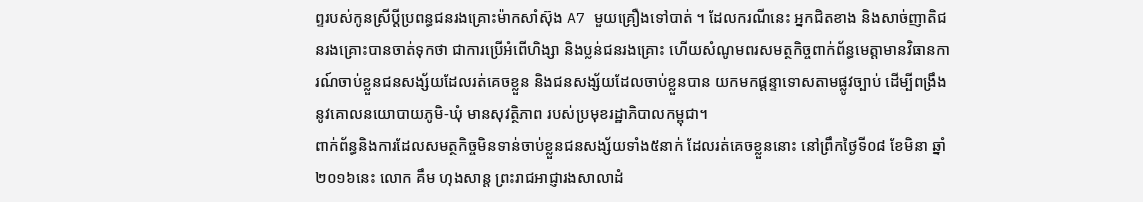ព្ទរបស់កូនស្រីប្តីប្រពន្ធជនរងគ្រោះម៉ាកសាំស៊ុង A7 មួយគ្រឿងទៅបាត់ ។ ដែលករណីនេះ អ្នកជិតខាង និងសាច់ញាតិជនរងគ្រោះបានចាត់ទុកថា ជាការប្រើអំពើហិង្សា និងប្លន់ជនរងគ្រោះ ហើយសំណូមពរសមត្ថកិច្ចពាក់ព័ន្ធមេត្តាមានវិធានការណ៍ចាប់ខ្លួនជនសង្ស័យដែលរត់គេចខ្លួន និងជនសង្ស័យដែលចាប់ខ្លួនបាន យកមកផ្តន្ទាទោសតាមផ្លូវច្បាប់ ដើម្បីពង្រឹងនូវគោលនយោបាយភូមិ-ឃុំ មានសុវត្ថិភាព របស់ប្រមុខរដ្ឋាភិបាលកម្ពុជា។
ពាក់ព័ន្ធនិងការដែលសមត្ថកិច្ចមិនទាន់ចាប់ខ្លួនជនសង្ស័យទាំង៥នាក់ ដែលរត់គេចខ្លួននោះ នៅព្រឹកថ្ងៃទី០៨ ខែមិនា ឆ្នាំ២០១៦នេះ លោក គឹម ហុងសាន្ត ព្រះរាជអាជ្ញារងសាលាដំ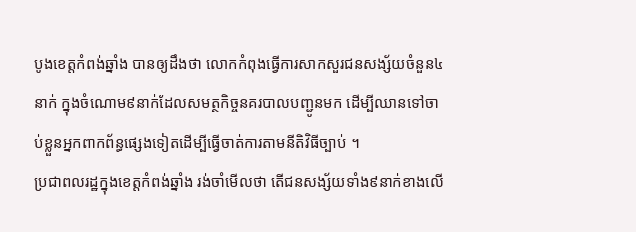បូងខេត្តកំពង់ឆ្នាំង បានឲ្យដឹងថា លោកកំពុងធ្វើការសាកសួរជនសង្ស័យចំនួន៤នាក់ ក្នុងចំណោម៩នាក់ដែលសមត្ថកិច្ចនគរបាលបញ្ជូនមក ដើម្បីឈានទៅចាប់ខ្លួនអ្នកពាកព័ន្ធផ្សេងទៀតដើម្បីធ្វើចាត់ការតាមនីតិវិធីច្បាប់ ។
ប្រជាពលរដ្ឋក្នុងខេត្តកំពង់ឆ្នាំង រង់ចាំមើលថា តើជនសង្ស័យទាំង៩នាក់ខាងលើ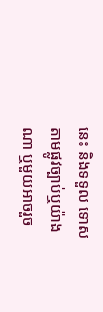នេះ និងទទួល ទោសតាមផ្លូវច្បាប់ឬយ៉ាងណា ឬមួយអាចរួច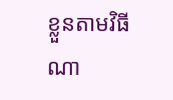ខ្លួនតាមវិធីណា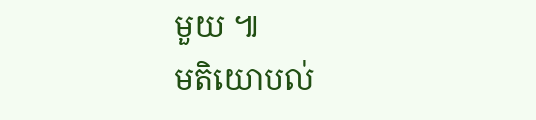មួយ ៕
មតិយោបល់